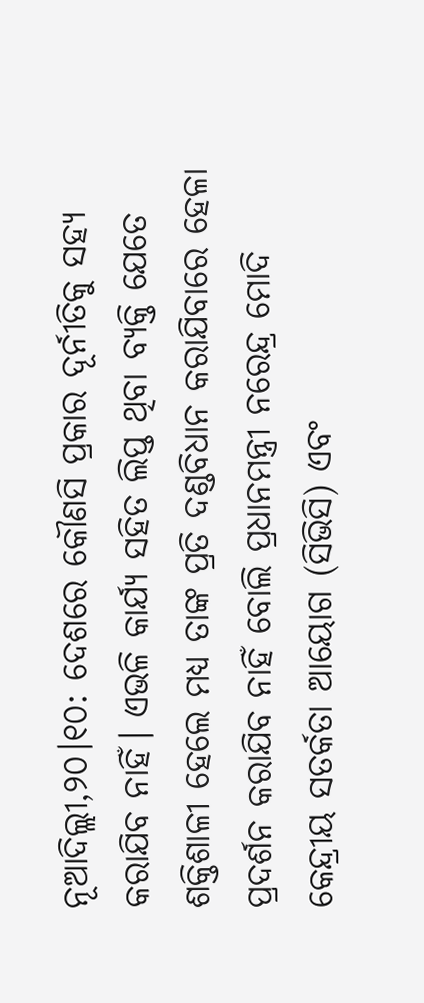ନୂଆଦିଲ୍ଲୀ,୨୦।୧୦: ଦେଶରେ କୌଣସି ପ୍ରକାର ଦୂର୍ନୀତିକୁ ସହ୍ୟ କରାଯିବ ନାହିଁ। ଏଭଳି କାର୍ଯ୍ୟ ସହିତ ଲିପ୍ତ ଥିବା ବ୍ୟକ୍ତି ଯେତେ ଶକ୍ତିଶାଳୀ ହେଲେ ମଧ୍ୟ ତାଙ୍କ ପ୍ରତି ଦଣ୍ଡବିଧାନ କରାଯିବାରେ ହେଳା ପ୍ରଦର୍ଶନ କରାଯିବ ନାହିଁ ବୋଲି ପ୍ରଧାନମନ୍ତ୍ରୀ ନରେନ୍ଦ୍ର ମୋଦି କେନ୍ଦ୍ରୀୟ ସତର୍କତା ଆୟୋଗ (ସିଭିସି) ଏବଂ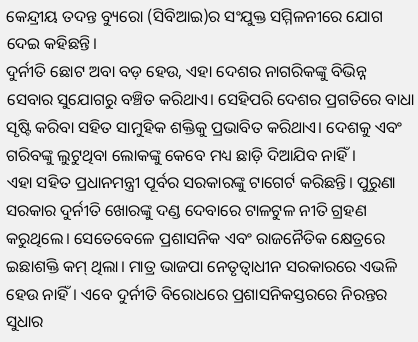କେନ୍ଦ୍ରୀୟ ତଦନ୍ତ ବ୍ୟୁରୋ (ସିବିଆଇ)ର ସଂଯୁକ୍ତ ସମ୍ମିଳନୀରେ ଯୋଗ ଦେଇ କହିଛନ୍ତି।
ଦୁର୍ନୀତି ଛୋଟ ଅବା ବଡ଼ ହେଉ, ଏହା ଦେଶର ନାଗରିକଙ୍କୁ ବିଭିନ୍ନ ସେବାର ସୁଯୋଗରୁ ବଞ୍ଚିତ କରିଥାଏ। ସେହିପରି ଦେଶର ପ୍ରଗତିରେ ବାଧା ସୃଷ୍ଟି କରିବା ସହିତ ସାମୁହିକ ଶକ୍ତିକୁ ପ୍ରଭାବିତ କରିଥାଏ। ଦେଶକୁ ଏବଂ ଗରିବଙ୍କୁ ଲୁଟୁଥିବା ଲୋକଙ୍କୁ କେବେ ମଧ୍ୟ ଛାଡ଼ି ଦିଆଯିବ ନାହିଁ।
ଏହା ସହିତ ପ୍ରଧାନମନ୍ତ୍ରୀ ପୂର୍ବର ସରକାରଙ୍କୁ ଟାଗେର୍ଟ କରିଛନ୍ତି। ପୁରୁଣା ସରକାର ଦୁର୍ନୀତି ଖୋରଙ୍କୁ ଦଣ୍ଡ ଦେବାରେ ଟାଳଟୁଳ ନୀତି ଗ୍ରହଣ କରୁଥିଲେ। ସେତେବେଳେ ପ୍ରଶାସନିକ ଏବଂ ରାଜନୈତିକ କ୍ଷେତ୍ରରେ ଇଛାଶକ୍ତି କମ୍ ଥିଲା। ମାତ୍ର ଭାଜପା ନେତୃତ୍ୱାଧୀନ ସରକାରରେ ଏଭଳି ହେଉ ନାହିଁ। ଏବେ ଦୁର୍ନୀତି ବିରୋଧରେ ପ୍ରଶାସନିକସ୍ତରରେ ନିରନ୍ତର ସୁଧାର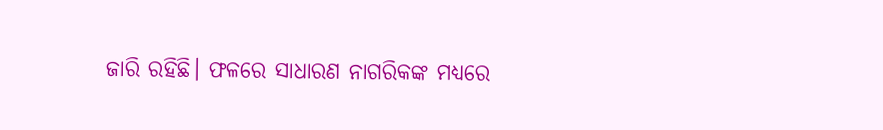ଜାରି ରହିଛି। ଫଳରେ ସାଧାରଣ ନାଗରିକଙ୍କ ମଧ୍ୟରେ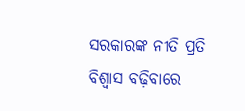ସରକାରଙ୍କ ନୀତି ପ୍ରତି ବିଶ୍ୱାସ ବଢ଼ିବାରେ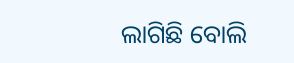ଲାଗିଛି ବୋଲି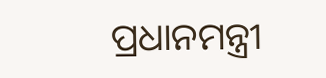ପ୍ରଧାନମନ୍ତ୍ରୀ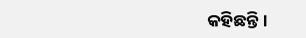କହିଛନ୍ତି।